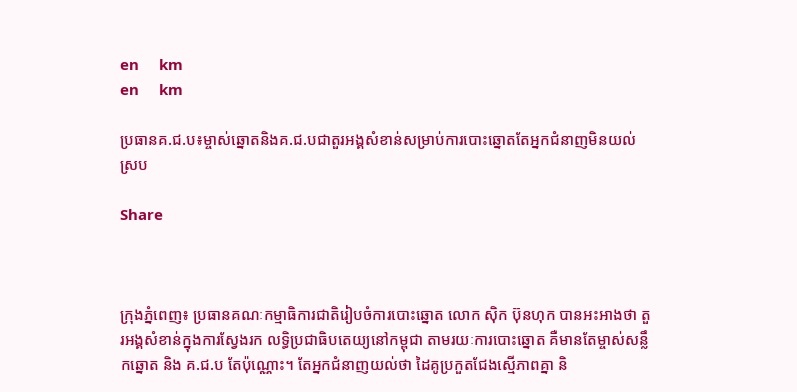en     km
en     km

ប្រធានគ.ជ.ប៖ម្ចាស់ឆ្នោតនិងគ.ជ.បជាតួរអង្គសំខាន់សម្រាប់ការបោះឆ្នោតតែអ្នកជំនាញមិនយល់ស្រប

Share



ក្រុងភ្នំពេញ៖ ប្រធានគណៈកម្មាធិការជាតិរៀបចំការបោះឆ្នោត លោក ស៊ិក ប៊ុនហុក បានអះអាងថា តួរអង្គសំខាន់ក្នុងការស្វែងរក លទ្ធិប្រជាធិបតេយ្យនៅកម្ពុជា តាមរយៈការបោះឆ្នោត គឺមានតែម្ចាស់សន្លឹកឆ្នោត និង គ.ជ.ប តែប៉ុណ្ណោះ។ តែអ្នកជំនាញយល់ថា ដៃគូប្រកួតជែងស្មើភាពគ្នា និ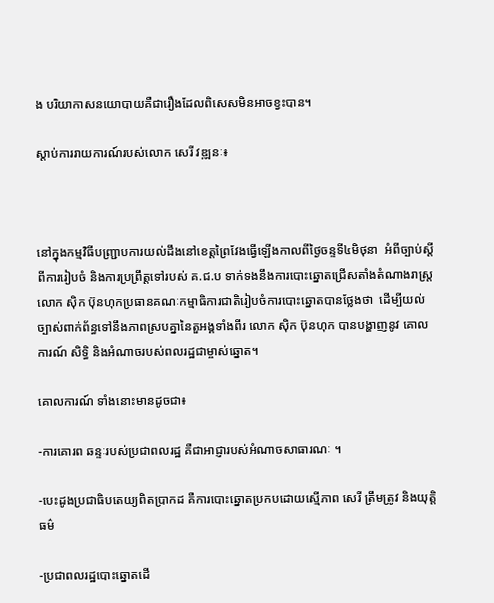ង បរិយាកាសនយោបាយគឺជារឿងដែលពិសេសមិនអាចខ្វះបាន។

ស្តាប់ការរាយការណ៍របស់លោក សេរី វឌ្ឍនៈ៖



នៅក្នុងកម្មវិធីបញ្ជ្រាបការយល់ដឹងនៅខេត្តព្រៃវែងធ្វើឡើងកាលពីថ្ងៃចន្ទទី៤មិថុនា  អំពីច្បាប់ស្ដីពីការរៀបចំ និងការប្រព្រឹត្តទៅរបស់ គ.ជ.ប ទាក់ទងនឹងការបោះឆ្នោតជ្រើសតាំងតំណាងរាស្រ្ត លោក ស៊ិក ប៊ុនហុកប្រធានគណៈកម្មាធិការជាតិរៀបចំការបោះឆ្នោតបានថ្លែងថា  ដើម្បីយល់ច្បាស់ពាក់ព័ន្ធទៅនឹងភាពស្របគ្នានៃតួអង្គទាំងពីរ លោក ស៊ិក ប៊ុនហុក បានបង្ហាញនូវ គោលការណ៍ សិទ្ធិ និងអំណាចរបស់ពលរដ្ឋជាម្ចាស់ឆ្នោត។

គោលការណ៍ ទាំងនោះមានដូចជា៖

-ការគោរព ឆន្ទៈរបស់ប្រជាពលរដ្ឋ គឺជាអាជ្ញារបស់អំណាចសាធារណៈ ។

-បេះដូងប្រជាធិបតេយ្យពិតប្រាកដ គឺការបោះឆ្នោតប្រកបដោយស្មើភាព សេរី ត្រឹមត្រូវ និងយុត្តិធម៌

-ប្រជាពលរដ្ឋបោះឆ្នោតដើ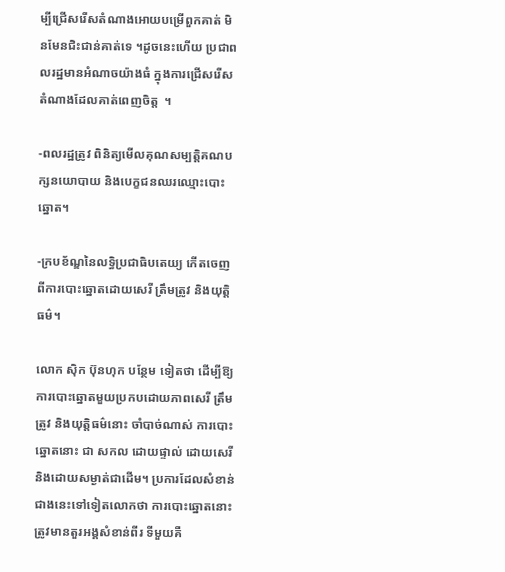ម្បីជ្រើសរើសតំណាងអោយបម្រើពួកគាត់ មិនមែនជិះជាន់គាត់ទេ ។ដូចនេះហើយ ប្រជាពលរដ្ឋមានអំណាចយ៉ាងធំ ក្នុងការជ្រើសរើសតំណាងដែលគាត់ពេញចិត្ត  ។

‑ពលរដ្ឋត្រូវ ពិនិត្យមើលគុណសម្បត្តិគណបក្សនយោបាយ និងបេក្ខជនឈរឈ្មោះបោះឆ្នោត។

‑ក្របខ័ណ្ឌនៃលទ្ធិប្រជាធិបតេយ្យ កើតចេញពីការបោះឆ្នោតដោយសេរី ត្រឹមត្រូវ និងយុត្តិធម៌។

លោក ស៊ិក ប៊ុនហុក បន្ថែម ទៀតថា ដើម្បីឱ្យការបោះឆ្នោតមួយប្រកបដោយភាពសេរី ត្រឹមត្រូវ និងយុត្តិធម៌នោះ ចាំបាច់ណាស់ ការបោះឆ្នោតនោះ ជា សកល ដោយផ្ទាល់ ដោយសេរី និងដោយសម្ងាត់ជាដើម។ ប្រការដែលសំខាន់ជាងនេះទៅទៀតលោកថា ការបោះឆ្នោតនោះ ត្រូវមានតួរអង្គសំខាន់ពីរ ទីមួយគឺ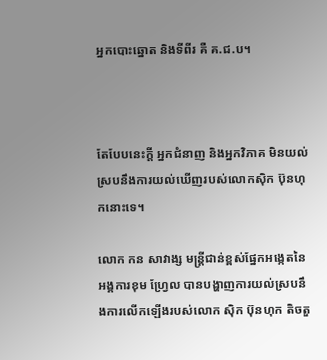អ្នកបោះឆ្នោត និងទីពីរ គឺ គ.ជ.ប។



តែបែបនេះក្ដី អ្នកជំនាញ និងអ្នកវិភាគ មិនយល់ស្របនឹងការយល់ឃើញរបស់លោកស៊ិក ប៊ុនហុកនោះទេ។

លោក កន សាវាង្ស មន្រ្តីជាន់ខ្ពស់ផ្នែកអង្កេតនៃ អង្គការខុម ហ្វ្រែល បានបង្ហាញការយល់ស្របនឹងការលើកឡើងរបស់លោក ស៊ិក ប៊ុនហុក តិចតួ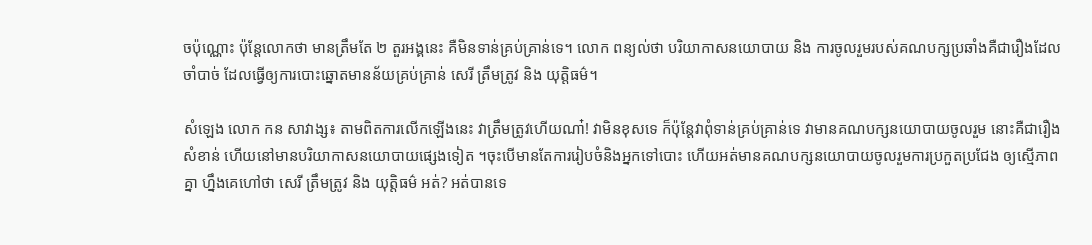ចប៉ុណ្ណោះ ប៉ុន្តែលោកថា មានត្រឹមតែ ២ តួរអង្គនេះ គឺមិនទាន់គ្រប់គ្រាន់ទេ។ លោក ពន្យល់ថា បរិយាកាសនយោបាយ និង ការចូលរួមរបស់គណបក្សប្រឆាំងគឺជារឿងដែលចាំបាច់ ដែលធ្វើឲ្យការបោះឆ្នោតមានន័យគ្រប់គ្រាន់ សេរី ត្រឹមត្រូវ និង យុត្តិធម៌។

សំឡេង លោក កន សាវាង្ស៖ តាមពិតការលើកឡើងនេះ វាត្រឹមត្រូវហើយណា៎! វាមិនខុសទេ ក៏ប៉ុន្តែវាពុំទាន់គ្រប់គ្រាន់ទេ វាមានគណបក្សនយោបាយចូលរួម នោះគឺជារឿងសំខាន់ ហើយនៅមានបរិយាកាសនយោបាយផ្សេងទៀត ។ចុះបើមានតែការរៀបចំនិងអ្នកទៅបោះ ហើយអត់មានគណបក្សនយោបាយចូលរួមការប្រកួតប្រជែង ឲ្យស្មើភាពគ្នា ហ្នឹងគេហៅថា សេរី ត្រឹមត្រូវ និង យុត្តិធម៌ អត់? អត់បានទេ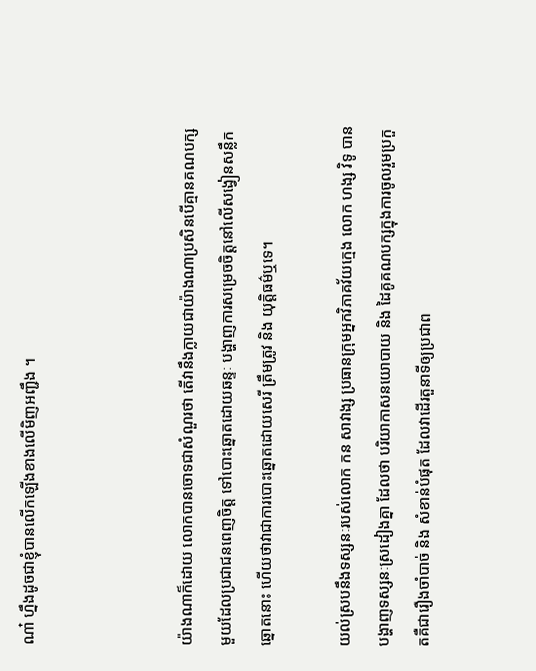ណា៎ ហ្នឹងដូចជាខ្ញុំបានលើកឡើងខាងលើមិញអញ្ជឹង ។



យ៉ាងណាក៏ដោយ លោកបានចោទជាសំណួរថា តើវានឹងក្លាយជាយ៉ាងណាប្រសិនបើគ្មានគណបក្សមួយដែលប្រជាជនពេញចិត្ត ទៅបោះឆ្នោតដោយឆន្ទៈ បង្ហាញការសម្រេចចិត្តនៅលើសង្វៀនសន្លឹកឆ្នោតនោះ ហើយថាវាជាការបោះឆ្នោតដោយសេរី ត្រឹមត្រូវ និង យុត្តិធម៌ឬទេ។

យល់ស្របនឹងទស្សនៈរបស់លោក កន សាវាង្ស ប្រធានក្រុមអ្នកវិភាគវ័យក្មេង លោក ហង្ស វិទូ បានបង្ហាញទស្សនៈស្រដៀងគ្នា ដែលថា បរិយាកាសនយោបាយ និង ដៃគូគណបក្សក្នុងការចូលរួមប្រកួតគឺជារឿងចាំបាច់ និង សំខាន់បំផុត ដែលវាដើរតួនាទីឲ្យប្រជាព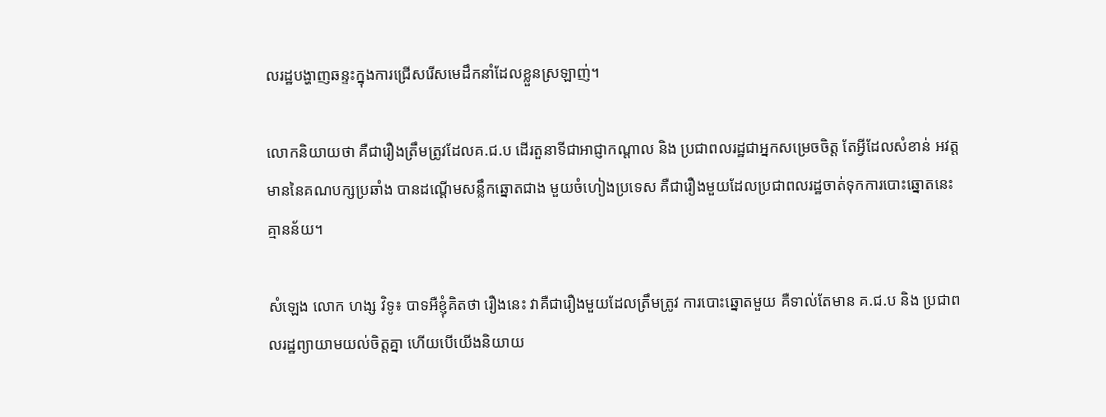លរដ្ឋបង្ហាញឆន្ទះក្នុងការជ្រើសរើសមេដឹកនាំដែលខ្លួនស្រឡាញ់។

លោកនិយាយថា គឺជារឿងត្រឹមត្រូវដែលគ.ជ.ប ដើរតួនាទីជាអាជ្ញាកណ្តាល និង ប្រជាពលរដ្ឋជាអ្នកសម្រេចចិត្ត តែអ្វីដែលសំខាន់ អវត្តមាននៃគណបក្សប្រឆាំង បានដណ្តើមសន្លឹកឆ្នោតជាង មួយចំហៀងប្រទេស គឺជារឿងមួយដែលប្រជាពលរដ្ឋចាត់ទុកការបោះឆ្នោតនេះ គ្មានន័យ។

សំឡេង លោក ហង្ស វិទូ៖ បាទអឺខ្ញុំគិតថា រឿងនេះ វាគឺជារឿងមួយដែលត្រឹមត្រូវ ការបោះឆ្នោតមួយ គឺទាល់តែមាន គ.ជ.ប និង ប្រជាពលរដ្ឋព្យាយាមយល់ចិត្តគ្នា ហើយបើយើងនិយាយ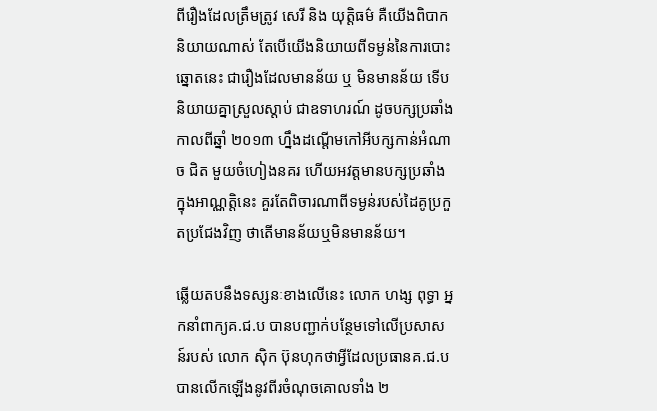ពីរឿងដែលត្រឹមត្រូវ សេរី និង យុត្តិធម៌ គឺយើងពិបាកនិយាយណាស់ តែបើយើងនិយាយពីទម្ងន់នៃការបោះឆ្នោតនេះ ជារឿងដែលមានន័យ ឬ មិនមានន័យ ទើបនិយាយគ្នាស្រួលស្តាប់ ជាឧទាហរណ៍ ដូចបក្សប្រឆាំង កាលពីឆ្នាំ ២០១៣ ហ្នឹងដណ្តើមកៅអីបក្សកាន់អំណាច ជិត មួយចំហៀងនគរ ហើយអវត្តមានបក្សប្រឆាំងក្នុងអាណ្ណត្តិនេះ គួរតែពិចារណាពីទម្ងន់របស់ដៃគូប្រកួតប្រជែងវិញ ថាតើមានន័យឬមិនមានន័យ។

ឆ្លើយតបនឹងទស្សនៈខាងលើនេះ លោក ហង្ស ពុទ្ធា អ្នកនាំពាក្យគ.ជ.ប បានបញ្ជាក់បន្ថែមទៅលើប្រសាសន៍របស់ លោក ស៊ិក ប៊ុនហុកថាអ្វីដែលប្រធានគ.ជ.ប បានលើកឡើងនូវពីរចំណុចគោលទាំង ២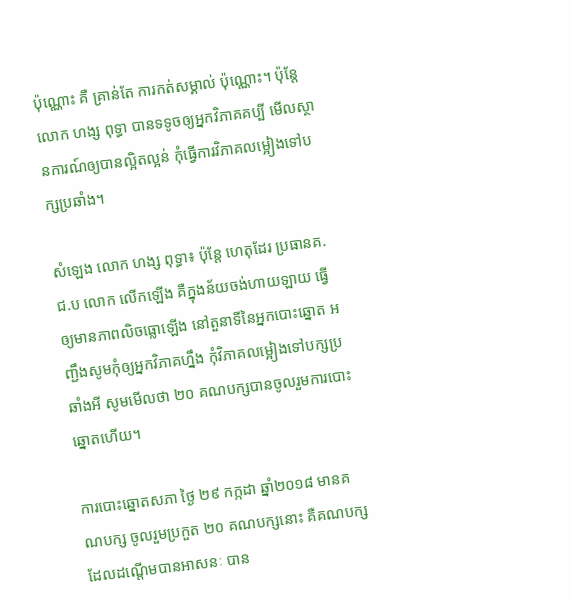ប៉ុណ្ណោះ គឺ គ្រាន់តែ ការកត់សម្គាល់ ប៉ុណ្ណោះ។ ប៉ុន្តែ លោក ហង្ស ពុទ្ធា បានទទូចឲ្យអ្នកវិភាគគប្បី មើលស្ថានការណ៍ឲ្យបានល្អិតល្អន់ កុំធ្វើការវិភាគលម្អៀងទៅបក្សប្រឆាំង។

សំឡេង លោក ហង្ស ពុទ្ធា៖ ប៉ុន្តែ ហេតុដែរ ប្រធានគ.ជ.ប លោក លើកឡើង គឺក្នុងន័យចង់ហាយឡាយ ធ្វើឲ្យមានភាពលិចធ្លោឡើង នៅតួនាទីនៃអ្នកបោះឆ្នោត អញ្ជឹងសូមកុំឲ្យអ្នកវិភាគហ្នឹង កុំវិភាគលម្អៀងទៅបក្សប្រឆាំងអី សូមមើលថា ២០ គណបក្សបានចូលរួមការបោះឆ្នោតហើយ។

ការបោះឆ្នោតសភា ថ្ងៃ ២៩ កក្កដា ឆ្នាំ២០១៨ មានគណបក្ស ចូលរួមប្រកួត ២០ គណបក្សនោះ គឺគណបក្ស ដែលដណ្តើមបានអាសនៈ បាន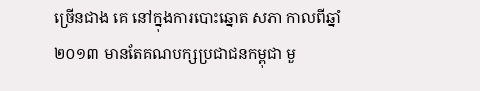ច្រើនជាង គេ នៅក្នុងការបោះឆ្នោត សភា កាលពីឆ្នាំ ២០១៣ មានតែគណបក្សប្រជាជនកម្ពុជា មួ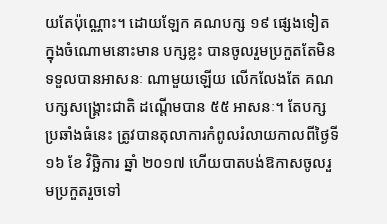យតែប៉ុណ្ណោះ។ ដោយឡែក គណបក្ស ១៩ ផ្សេងទៀត ក្នុងចំណោមនោះមាន បក្សខ្លះ បានចូលរួមប្រកួតតែមិនទទួលបានអាសនៈ ណាមួយឡើយ លើកលែងតែ គណបក្សសង្គ្រោះជាតិ ដណ្តើមបាន ៥៥ អាសនៈ។ តែបក្សប្រឆាំងធំនេះ ត្រូវបានតុលាការកំពូលរំលាយកាលពីថ្ងៃទី ១៦ ខែ វិច្ឆិការ ឆ្នាំ ២០១៧ ហើយបាតបង់ឱកាសចូលរួមប្រកួតរួចទៅ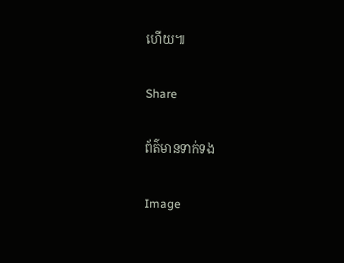ហើយ៕

Share

ព័ត៌មានទាក់ទង

Image